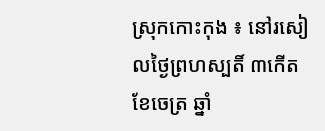ស្រុកកោះកុង ៖ នៅរសៀលថ្ងៃព្រហស្បតិ៍ ៣កើត ខែចេត្រ ឆ្នាំ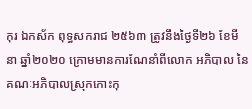កុរ ឯកស័ក ពុទ្ធសករាជ ២៥៦៣ ត្រូវនឹងថ្ងៃទី២៦ ខែមីនា ឆ្នាំ២០២០ ក្រោមមានការណែនាំពីលោក អភិបាល នៃគណៈអភិបាលស្រុកកោះកុ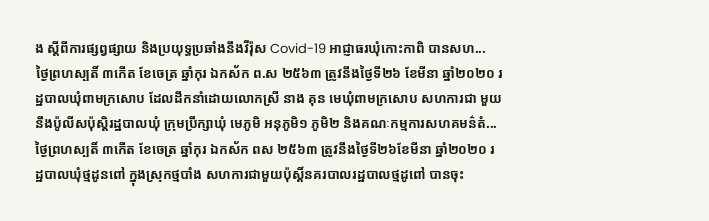ង ស្តីពីការផ្សព្វផ្សាយ និងប្រយុទ្ធប្រឆាំងនឹងវីរ៉ុស Covid-19 អាជ្ញាធរឃុំកោះកាពិ បានសហ...
ថ្ងៃព្រហស្បតិ៍ ៣កើត ខែចេត្រ ឆ្នាំកុរ ឯកស័ក ព.ស ២៥៦៣ ត្រូវនឹងថ្ងៃទី២៦ ខែមីនា ឆ្នាំ២០២០ រដ្ឋបាលឃុំពាមក្រសោប ដែលដឹកនាំដោយលោកស្រី នាង គុន មេឃុំពាមក្រសោប សហការជា មួយនឹងប៉ូលីសប៉ុស្តិរដ្ឋបាលឃុំ ក្រុមប្រឹក្សាឃុំ មេភូមិ អនុភូមិ១ ភូមិ២ និងគណៈកម្មការសហគមន៌តំ...
ថ្ងៃព្រហស្បតិ៍ ៣កើត ខែចេត្រ ឆ្នាំកុរ ឯកស័ក ពស ២៥៦៣ ត្រូវនឹងថ្ងៃទី២៦ខែមីនា ឆ្នាំ២០២០ រដ្ឋបាលឃុំថ្មដូនពៅ ក្នុងស្រុកថ្មបាំង សហការជាមួយប៉ុស្តិ៍នគរបាលរដ្ឋបាលថ្មដូពៅ បានចុះ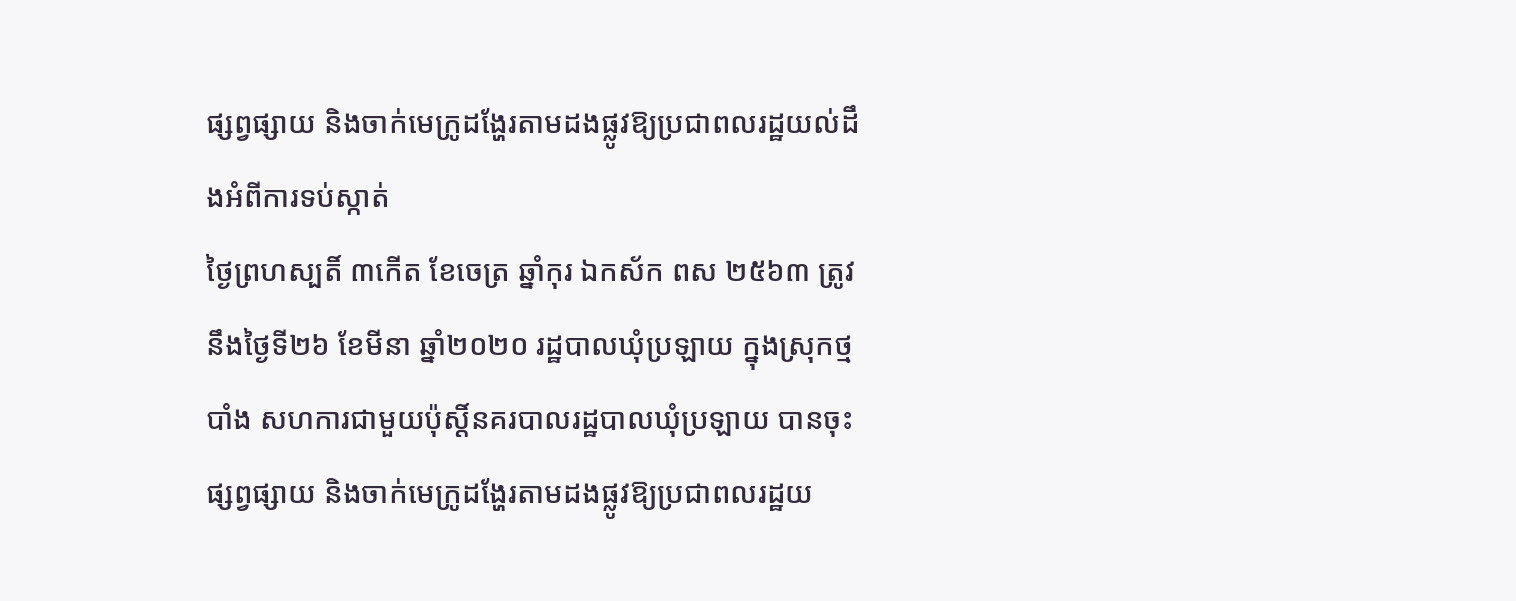ផ្សព្វផ្សាយ និងចាក់មេក្រូដង្ហែរតាមដងផ្លូវឱ្យប្រជាពលរដ្ឋយល់ដឹងអំពីការទប់ស្កាត់
ថ្ងៃព្រហស្បតិ៍ ៣កើត ខែចេត្រ ឆ្នាំកុរ ឯកស័ក ពស ២៥៦៣ ត្រូវនឹងថ្ងៃទី២៦ ខែមីនា ឆ្នាំ២០២០ រដ្ឋបាលឃុំប្រឡាយ ក្នុងស្រុកថ្មបាំង សហការជាមួយប៉ុស្តិ៍នគរបាលរដ្ឋបាលឃុំប្រឡាយ បានចុះផ្សព្វផ្សាយ និងចាក់មេក្រូដង្ហែរតាមដងផ្លូវឱ្យប្រជាពលរដ្ឋយ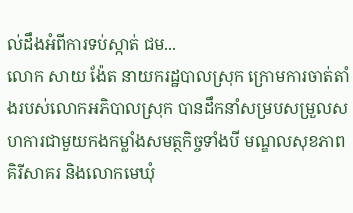ល់ដឹងអំពីការទប់ស្កាត់ ជម...
លោក សាយ ង៉ែត នាយករដ្ឋបាលស្រុក ក្រោមការចាត់តាំងរបស់លោកអភិបាលស្រុក បានដឹកនាំសម្របសម្រួលសហការជាមួយកងកម្លាំងសមត្ថកិច្ចទាំងបី មណ្ឌលសុខភាពគិរីសាគរ និងលោកមេឃុំ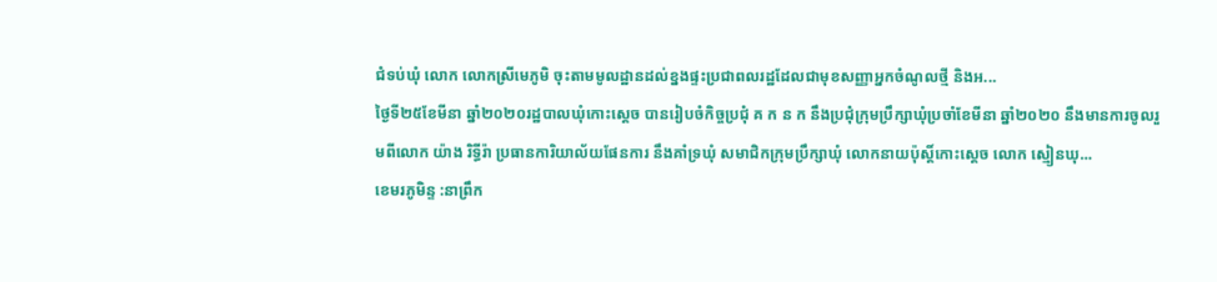ជំទប់ឃុំ លោក លោកស្រីមេភូមិ ចុះតាមមូលដ្ឋានដល់ខ្នងផ្ទះប្រជាពលរដ្ឋដែលជាមុខសញ្ញាអ្នកចំណូលថ្មី និងអ...
ថ្ងៃទី២៥ខែមីនា ឆ្នាំ២០២០រដ្ឋបាលឃុំកោះស្ដេច បានរៀបចំកិច្ចប្រជុំ គ ក ន ក នឹងប្រជុំក្រុមប្រឹក្សាឃុំប្រចាំខែមីនា ឆ្នាំ២០២០ នឹងមានការចូលរួមពីលោក យ៉ាង រិទ្ធីរ៉ា ប្រធានការិយាល័យផែនការ នឹងគាំទ្រឃុំ សមាជិកក្រុមប្រឹក្សាឃុំ លោកនាយប៉ុស្ដិ៍កោះស្ដេច លោក ស្មៀនឃុ...
ខេមរភូមិន្ទ :នាព្រឹក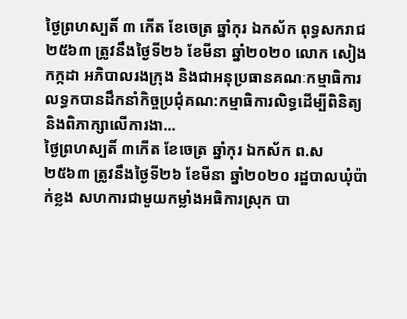ថ្ងៃព្រហស្បតិ៍ ៣ កើត ខែចេត្រ ឆ្នាំកុរ ឯកស័ក ពុទ្ធសករាជ ២៥៦៣ ត្រូវនឹងថ្ងៃទី២៦ ខែមីនា ឆ្នាំ២០២០ លោក សៀង កក្កដា អភិបាលរងក្រុង និងជាអនុប្រធានគណៈកម្មាធិការលទ្ធកបានដឹកនាំកិច្ចប្រជុំគណ:កម្មាធិការលិទ្ធដើម្បីពិនិត្យ និងពិភាក្សាលើការងា...
ថ្ងៃព្រហស្បតិ៍ ៣កើត ខែចេត្រ ឆ្នាំកុរ ឯកស័ក ព.ស ២៥៦៣ ត្រូវនឹងថ្ងៃទី២៦ ខែមីនា ឆ្នាំ២០២០ រដ្ឋបាលឃុំប៉ាក់ខ្លង សហការជាមួយកម្លាំងអធិការស្រុក បា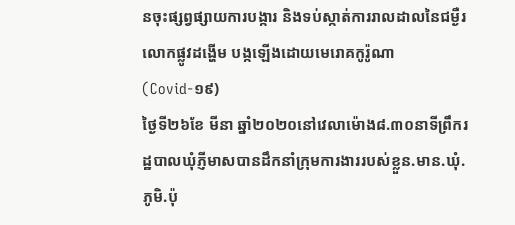នចុះផ្សព្វផ្សាយការបង្ការ និងទប់ស្កាត់ការរាលដាលនៃជម្ងឺរលោកផ្លូវដង្ហើម បង្កឡើងដោយមេរោគកូរ៉ូណា (Covid-១៩)
ថ្ងៃទី២៦ខែ មីនា ឆ្នាំ២០២០នៅវេលាម៉ោង៨.៣០នាទីព្រឹករដ្ឋបាលឃុំភ្ញីមាសបានដឹកនាំក្រុមការងាររបស់ខ្លួន.មាន.ឃុំ.ភូមិ.ប៉ុ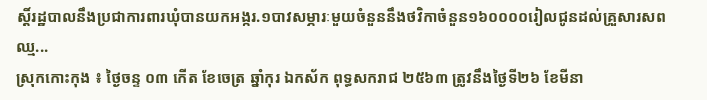ស្តិ៍រដ្ឋបាលនឹងប្រជាការពារឃុំបានយកអង្ករ.១បាវសម្ភារៈមួយចំនួននឹងថវិកាចំនួន១៦០០០០រៀលជូនដល់គ្រួសារសពឈ្ម...
ស្រុកកោះកុង ៖ ថ្ងៃចន្ទ ០៣ កើត ខែចេត្រ ឆ្នាំកុរ ឯកស័ក ពុទ្ធសករាជ ២៥៦៣ ត្រូវនឹងថ្ងៃទី២៦ ខែមីនា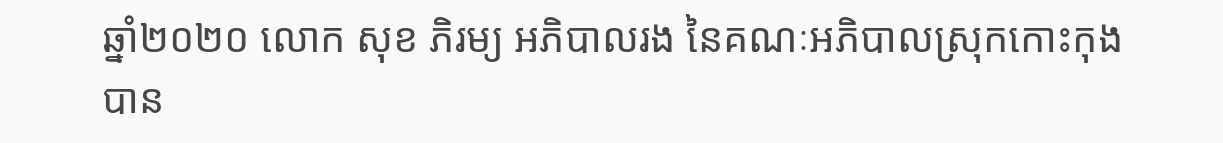ឆ្នាំ២០២០ លោក សុខ ភិរម្យ អភិបាលរង នៃគណៈអភិបាលស្រុកកោះកុង បាន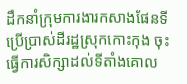ដឹកនាំក្រុមការងារកសាងផែនទីប្រើប្រាស់ដីរដ្ឋស្រុកកោះកុង ចុះធ្វើការសិក្សាដល់ទីតាំងគោល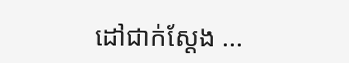ដៅជាក់ស្ដែង ...